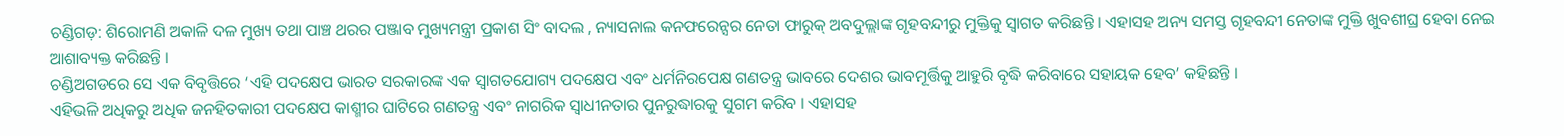ଚଣ୍ଡିଗଡ଼: ଶିରୋମଣି ଅକାଳି ଦଳ ମୁଖ୍ୟ ତଥା ପାଞ୍ଚ ଥରର ପଞ୍ଜାବ ମୁଖ୍ୟମନ୍ତ୍ରୀ ପ୍ରକାଶ ସିଂ ବାଦଲ , ନ୍ୟାସନାଲ କନଫରେନ୍ସର ନେତା ଫାରୁକ୍ ଅବଦୁଲ୍ଲାଙ୍କ ଗୃହବନ୍ଦୀରୁ ମୁକ୍ତିକୁ ସ୍ବାଗତ କରିଛନ୍ତି । ଏହାସହ ଅନ୍ୟ ସମସ୍ତ ଗୃହବନ୍ଦୀ ନେତାଙ୍କ ମୁକ୍ତି ଖୁବଶୀଘ୍ର ହେବା ନେଇ ଆଶାବ୍ୟକ୍ତ କରିଛନ୍ତି ।
ଚଣ୍ଡିଅଗଡରେ ସେ ଏକ ବିବୃତ୍ତିରେ ‘ଏହି ପଦକ୍ଷେପ ଭାରତ ସରକାରଙ୍କ ଏକ ସ୍ବାଗତଯୋଗ୍ୟ ପଦକ୍ଷେପ ଏବଂ ଧର୍ମନିରପେକ୍ଷ ଗଣତନ୍ତ୍ର ଭାବରେ ଦେଶର ଭାବମୂର୍ତ୍ତିକୁ ଆହୁରି ବୃଦ୍ଧି କରିବାରେ ସହାୟକ ହେବ’ କହିଛନ୍ତି ।
ଏହିଭଳି ଅଧିକରୁ ଅଧିକ ଜନହିତକାରୀ ପଦକ୍ଷେପ କାଶ୍ମୀର ଘାଟିରେ ଗଣତନ୍ତ୍ର ଏବଂ ନାଗରିକ ସ୍ବାଧୀନତାର ପୁନରୁଦ୍ଧାରକୁ ସୁଗମ କରିବ । ଏହାସହ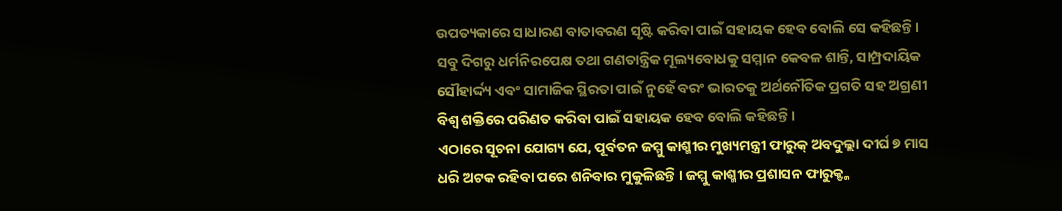ଉପତ୍ୟକାରେ ସାଧାରଣ ବାତାବରଣ ସୃଷ୍ଟି କରିବା ପାଇଁ ସହାୟକ ହେବ ବୋଲି ସେ କହିଛନ୍ତି ।
ସବୁ ଦିଗରୁ ଧର୍ମନିରପେକ୍ଷ ତଥା ଗଣତାନ୍ତ୍ରିକ ମୂଲ୍ୟବୋଧକୁ ସମ୍ମାନ କେବଳ ଶାନ୍ତି, ସାମ୍ପ୍ରଦାୟିକ ସୌହାର୍ଦ୍ଦ୍ୟ ଏବଂ ସାମାଜିକ ସ୍ଥିରତା ପାଇଁ ନୁହେଁ ବରଂ ଭାରତକୁ ଅର୍ଥନୌତିକ ପ୍ରଗତି ସହ ଅଗ୍ରଣୀ ବିଶ୍ବ ଶକ୍ତିରେ ପରିଣତ କରିବା ପାଇଁ ସହାୟକ ହେବ ବୋଲି କହିଛନ୍ତି ।
ଏଠାରେ ସୂଚନା ଯୋଗ୍ୟ ଯେ, ପୂର୍ବତନ ଜମ୍ମୁ କାଶ୍ମୀର ମୁଖ୍ୟମନ୍ତ୍ରୀ ଫାରୁକ୍ ଅବଦୁଲ୍ଲା ଦୀର୍ଘ ୭ ମାସ ଧରି ଅଟକ ରହିବା ପରେ ଶନିବାର ମୁକୁଳିଛନ୍ତି । ଜମ୍ମୁ କାଶ୍ମୀର ପ୍ରଶାସନ ଫାରୁକ୍ଙ୍କ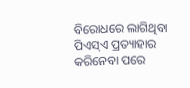ବିରୋଧରେ ଲାଗିଥିବା ପିଏସ୍ଏ ପ୍ରତ୍ୟାହାର କରିନେବା ପରେ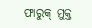ଫାରୁକ୍ ମୁକ୍ତ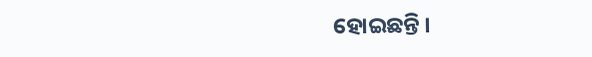ହୋଇଛନ୍ତି ।